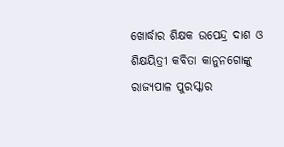ଖୋର୍ଦ୍ଧାର ଶିକ୍ଷକ ଉପେନ୍ଦ୍ର ଦାଶ ଓ ଶିକ୍ଷୟିତ୍ରୀ କବିତା କାନୁନଗୋଙ୍କୁ ରାଜ୍ୟପାଳ ପୁରସ୍କାର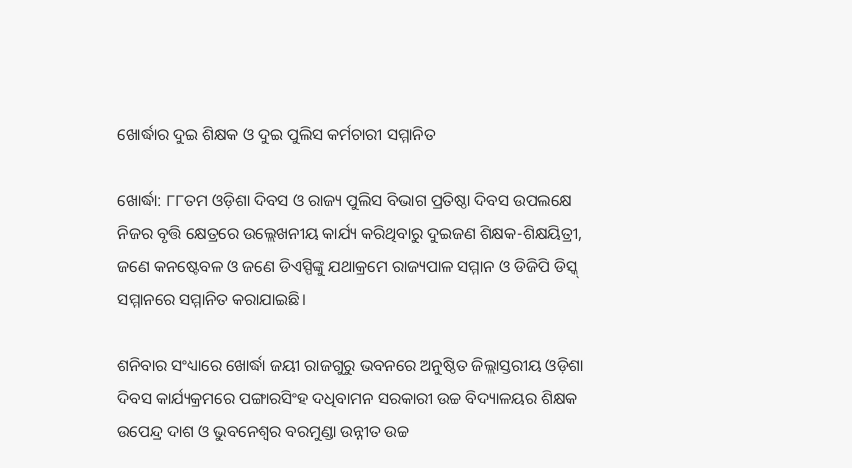ଖୋର୍ଦ୍ଧାର ଦୁଇ ଶିକ୍ଷକ ଓ ଦୁଇ ପୁଲିସ କର୍ମଚାରୀ ସମ୍ମାନିତ

ଖୋର୍ଦ୍ଧା: ୮୮ତମ ଓଡ଼ିଶା ଦିବସ ଓ ରାଜ୍ୟ ପୁଲିସ ବିଭାଗ ପ୍ରତିଷ୍ଠା ଦିବସ ଉପଲକ୍ଷେ ନିଜର ବୃତ୍ତି କ୍ଷେତ୍ରରେ ଉଲ୍ଲେଖନୀୟ କାର୍ଯ୍ୟ କରିଥିବାରୁ ଦୁଇଜଣ ଶିକ୍ଷକ-ଶିକ୍ଷୟିତ୍ରୀ, ଜଣେ କନଷ୍ଟେବଳ ଓ ଜଣେ ଡିଏସ୍ପିଙ୍କୁ ଯଥାକ୍ରମେ ରାଜ୍ୟପାଳ ସମ୍ମାନ ଓ ଡିଜିପି ଡିସ୍କ୍ ସମ୍ମାନରେ ସମ୍ମାନିତ କରାଯାଇଛି।

ଶନିବାର ସଂଧ୍ୟାରେ ଖୋର୍ଦ୍ଧା ଜୟୀ ରାଜଗୁରୁ ଭବନରେ ଅନୁଷ୍ଠିତ ଜିଲ୍ଲାସ୍ତରୀୟ ଓଡ଼ିଶା ଦିବସ କାର୍ଯ୍ୟକ୍ରମରେ ପଙ୍ଗାରସିଂହ ଦଧିବାମନ ସରକାରୀ ଉଚ୍ଚ ବିଦ୍ୟାଳୟର ଶିକ୍ଷକ ଉପେନ୍ଦ୍ର ଦାଶ ଓ ଭୁବନେଶ୍ୱର ବରମୁଣ୍ଡା ଉନ୍ନୀତ ଉଚ୍ଚ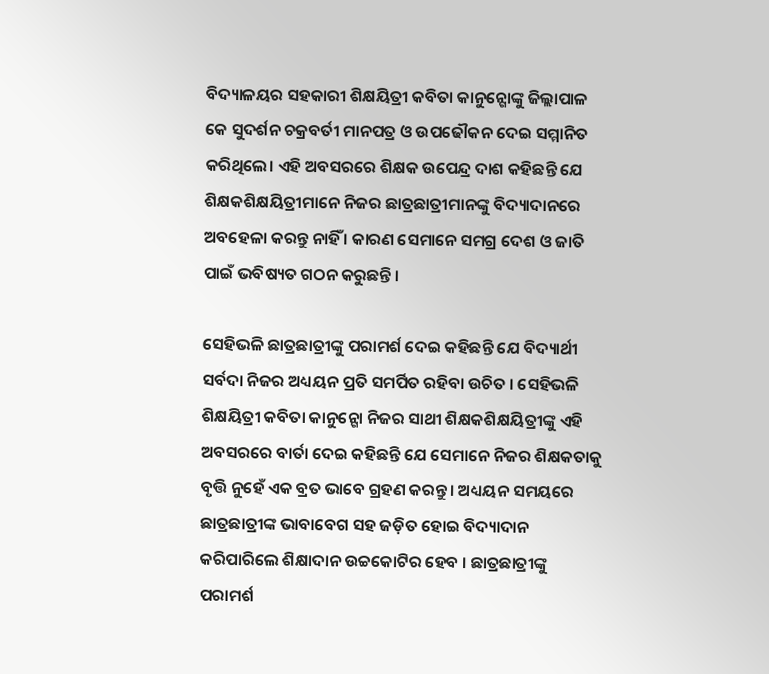ବିଦ୍ୟାଳୟର ସହକାରୀ ଶିକ୍ଷୟିତ୍ରୀ କବିତା କାନୁନ୍ଗୋଙ୍କୁ ଜିଲ୍ଲାପାଳ କେ ସୁଦର୍ଶନ ଚକ୍ରବର୍ତୀ ମାନପତ୍ର ଓ ଉପଢୌକନ ଦେଇ ସମ୍ମାନିତ କରିଥିଲେ। ଏହି ଅବସରରେ ଶିକ୍ଷକ ଉପେନ୍ଦ୍ର ଦାଶ କହିଛନ୍ତି ଯେ ଶିକ୍ଷକଶିକ୍ଷୟିତ୍ରୀମାନେ ନିଜର ଛାତ୍ରଛାତ୍ରୀମାନଙ୍କୁ ବିଦ୍ୟାଦାନରେ ଅବହେଳା କରନ୍ତୁ ନାହିଁ । କାରଣ ସେମାନେ ସମଗ୍ର ଦେଶ ଓ ଜାତି ପାଇଁ ଭବିଷ୍ୟତ ଗଠନ କରୁଛନ୍ତି ।

ସେହିଭଳି ଛାତ୍ରଛାତ୍ରୀଙ୍କୁ ପରାମର୍ଶ ଦେଇ କହିଛନ୍ତି ଯେ ବିଦ୍ୟାର୍ଥୀ ସର୍ବଦା ନିଜର ଅଧ୍ୟୟନ ପ୍ରତି ସମର୍ପିତ ରହିବା ଉଚିତ । ସେହିଭଳି ଶିକ୍ଷୟିତ୍ରୀ କବିତା କାନୁନ୍ଗୋ ନିଜର ସାଥୀ ଶିକ୍ଷକଶିକ୍ଷୟିତ୍ରୀଙ୍କୁ ଏହି ଅବସରରେ ବାର୍ତା ଦେଇ କହିଛନ୍ତି ଯେ ସେମାନେ ନିଜର ଶିକ୍ଷକତାକୁ ବୃତ୍ତି ନୁହେଁ ଏକ ବ୍ରତ ଭାବେ ଗ୍ରହଣ କରନ୍ତୁ । ଅଧ୍ୟୟନ ସମୟରେ ଛାତ୍ରଛାତ୍ରୀଙ୍କ ଭାବାବେଗ ସହ ଜଡ଼ିତ ହୋଇ ବିଦ୍ୟାଦାନ କରିପାରିଲେ ଶିକ୍ଷାଦାନ ଉଚ୍ଚକୋଟିର ହେବ । ଛାତ୍ରଛାତ୍ରୀଙ୍କୁ ପରାମର୍ଶ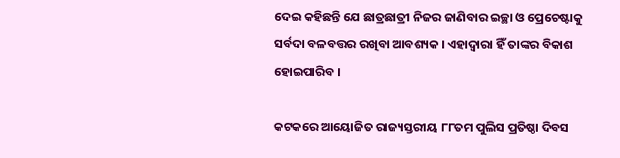ଦେଇ କହିଛନ୍ତି ଯେ ଛାତ୍ରଛାତ୍ରୀ ନିଜର ଜାଣିବାର ଇଚ୍ଛା ଓ ପ୍ରେଚେଷ୍ଟାକୁ ସର୍ବଦା ବଳବତ୍ତର ରଖିବା ଆବଶ୍ୟକ । ଏହାଦ୍ୱାରା ହିଁ ତାଙ୍କର ବିକାଶ ହୋଇପାରିବ ।

କଟକରେ ଆୟୋଜିତ ରାଜ୍ୟସ୍ତରୀୟ ୮୮ତମ ପୁଲିସ ପ୍ରତିଷ୍ଠା ଦିବସ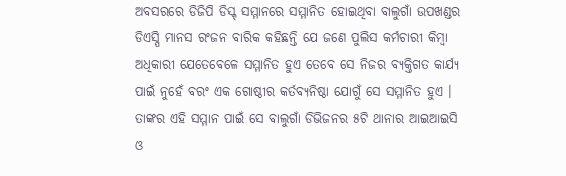ଅବସରରେ ଡିଜିପି ଡିସ୍କ୍ ସମ୍ମାନରେ ସମ୍ମାନିତ ହୋଇଥିବା ବାଲୁଗାଁ ଉପଖଣ୍ଡର ଡିଏସ୍ପି ମାନସ ରଂଜନ ବାରିକ କହିଛନ୍ତି ଯେ ଜଣେ ପୁଲିସ କର୍ମଚାରୀ କିମ୍ବା ଅଧିକାରୀ ଯେତେବେଳେ ସମ୍ମାନିତ ହୁଏ ତେବେ ସେ ନିଜର ବ୍ୟକ୍ତିଗତ କାର୍ଯ୍ୟ ପାଇଁ ନୁହେଁ ବରଂ ଏକ ଗୋଷ୍ଠୀର କର୍ତବ୍ୟନିଷ୍ଠା ଯୋଗୁଁ ସେ ସମ୍ମାନିତ ହୁଏ । ତାଙ୍କର ଏହି ସମ୍ମାନ ପାଇଁ ସେ ବାଲୁଗାଁ ଡିଭିଜନର ୫ଟି ଥାନାର ଆଇଆଇସି ଓ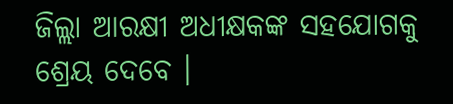ଜିଲ୍ଲା ଆରକ୍ଷୀ ଅଧୀକ୍ଷକଙ୍କ ସହଯୋଗକୁ ଶ୍ରେୟ ଦେବେ ।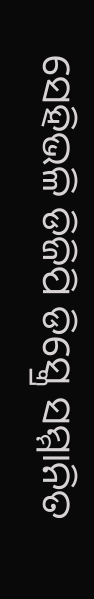ସେହିଭଳି ଡିଜିପି ଡିସ୍କ୍ରେ ସମ୍ମାନିତ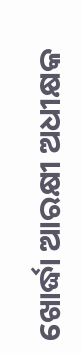ଖୋର୍ଦ୍ଧା ଆରକ୍ଷୀ ଅଧୀକ୍ଷକ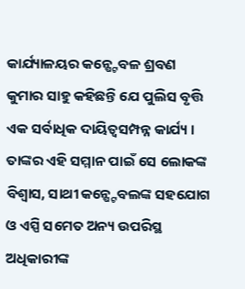କାର୍ଯ୍ୟାଳୟର କନ୍ଷ୍ଟେବଳ ଶ୍ରବଣ କୁମାର ସାହୁ କହିଛନ୍ତି ଯେ ପୁଲିସ ବୃତ୍ତି ଏକ ସର୍ବାଧିକ ଦାୟିତ୍ୱସମ୍ପନ୍ନ କାର୍ଯ୍ୟ । ତାଙ୍କର ଏହି ସମ୍ମାନ ପାଇଁ ସେ ଲୋକଙ୍କ ବିଶ୍ୱାସ, ସାଥୀ କନ୍ଷ୍ଟେବଲଙ୍କ ସହଯୋଗ ଓ ଏସ୍ପି ସମେତ ଅନ୍ୟ ଉପରିସ୍ଥ ଅଧିକାରୀଙ୍କ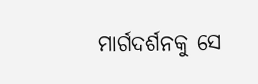ମାର୍ଗଦର୍ଶନକୁ ସେ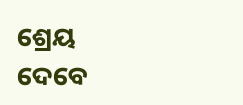ଶ୍ରେୟ ଦେବେ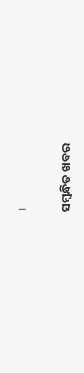।

ସମ୍ବନ୍ଧିତ ଖବର